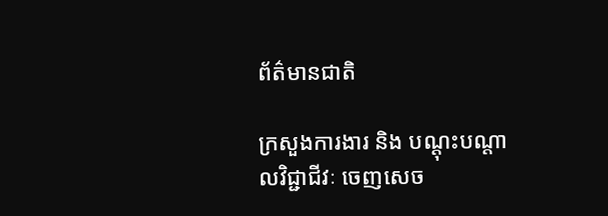ព័ត៌មានជាតិ

ក្រសួងការងារ និង បណ្ដុះបណ្ដាលវិជ្ជាជីវៈ ចេញសេច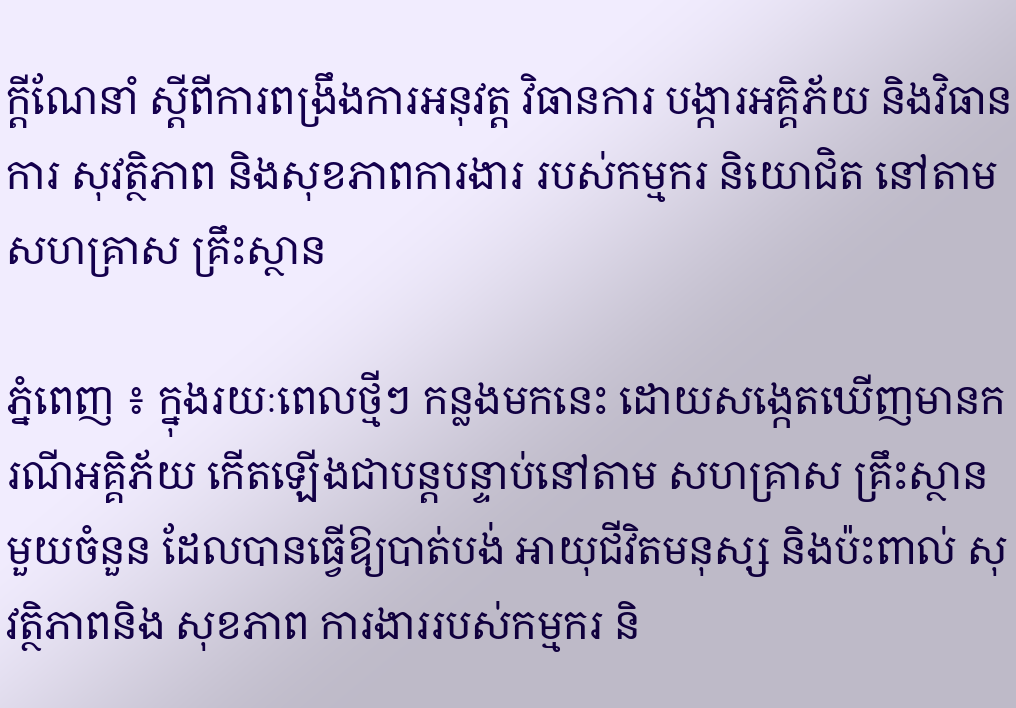ក្តីណែនាំ ស្តីពីការពង្រឹងការអនុវត្ត វិធានការ បង្ការអគ្គិភ័យ និងវិធានការ សុវត្ថិភាព និងសុខភាពការងារ របស់កម្មករ និយោជិត នៅតាមសហគ្រាស គ្រឹះស្ថាន

ភ្នំពេញ ៖ ក្នុងរយៈពេលថ្មីៗ កន្លងមកនេះ ដោយសង្កេតឃើញមានករណីអគ្គិភ័យ កើតឡើងជាបន្តបន្ទាប់នៅតាម សហគ្រាស គ្រឹះស្ថានមួយចំនួន ដែលបានធ្វើឱ្យបាត់បង់ អាយុជីវិតមនុស្ស និងប៉ះពាល់ សុវត្ថិភាពនិង សុខភាព ការងាររបស់កម្មករ និ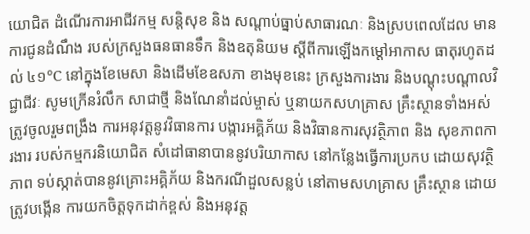យោជិត ដំណើរការអាជីវកម្ម សន្តិសុខ និង សណ្តាប់ធ្នាប់សាធារណៈ និងស្របពេលដែល មានការជូនដំណឹង របស់ក្រសួងធនធានទឹក និងឧតុនិយម ស្តីពីការឡើងកម្ដៅអាកាស ធាតុរហូតដល់ ៤១°C នៅក្នុងខែមេសា និងដើមខែឧសភា ខាងមុខនេះ ក្រសួងការងារ និងបណ្ដុះបណ្ដាលវិជ្ជាជីវៈ សូមក្រើនរំលឹក សាជាថ្មី និងណែនាំដល់ម្ចាស់ ឬនាយកសហគ្រាស គ្រឹះស្ថានទាំងអស់ ត្រូវចូលរួមពង្រឹង ការអនុវត្តនូវវិធានការ បង្ការអគ្គិភ័យ និងវិធានការសុវត្ថិភាព និង សុខភាពការងារ របស់កម្មករនិយោជិត សំដៅធានាបាននូវបរិយាកាស នៅកន្លែងធ្វើការប្រកប ដោយសុវត្ថិភាព ទប់ស្កាត់បាននូវគ្រោះអគ្គិភ័យ និងករណីដួលសន្លប់ នៅតាមសហគ្រាស គ្រឹះស្ថាន ដោយត្រូវបង្កើន ការយកចិត្តទុកដាក់ខ្ពស់ និងអនុវត្ត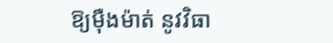ឱ្យម៉ឺងម៉ាត់ នូវវិធា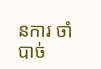នការ ចាំបាច់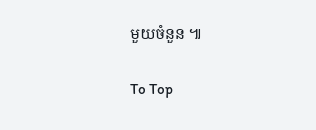មួយចំនួន ៕

To Top